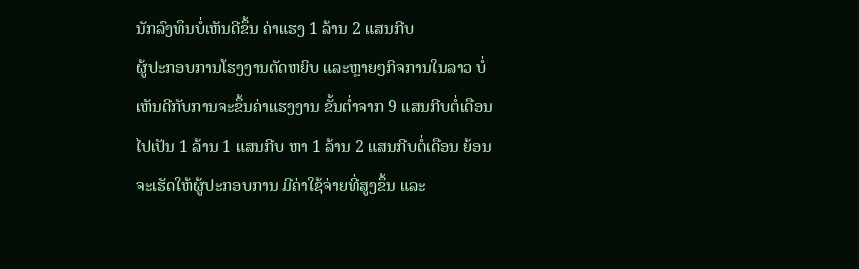ນັກລົງທຶນບໍ່ເຫັນດີຂຶ້ນ ຄ່າແຮງ 1 ລ້ານ 2 ແສນກີບ
ຜູ້ປະກອບການໂຮງງານຕັດຫຍິບ ແລະຫຼາຍໆກິຈການໃນລາວ ບໍ່ເຫັນດີກັບການຈະຂຶ້ນຄ່າແຮງງານ ຂັ້ນຕ່ຳຈາກ 9 ແສນກີບຕໍ່ເດືອນ ໄປເປັນ 1 ລ້ານ 1 ແສນກີບ ຫາ 1 ລ້ານ 2 ແສນກີບຕໍ່ເດືອນ ຍ້ອນຈະເຮັດໃຫ້ຜູ້ປະກອບການ ມີຄ່າໃຊ້ຈ່າຍທີ່ສູງຂຶ້ນ ແລະ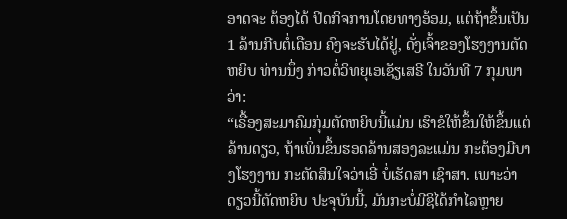ອາດຈະ ຕ້ອງໄດ້ ປິດກິຈການໂດຍທາງອ້ອມ, ແຕ່ຖ້າຂຶ້ນເປັນ 1 ລ້ານກີບຕໍ່ເດືອນ ຄົງຈະຮັບໄດ້ຢູ່, ດັ່ງເຈົ້າຂອງໂຮງງານຕັດຫຍິບ ທ່ານນຶ່ງ ກ່າວຕໍ່ວິທຍຸເອເຊັຽເສຣີ ໃນວັນທີ 7 ກຸມພາ ວ່າ:
“ເຣື້ອງສະມາຄົມກຸ່ມຕັດຫຍິບນີ້ແມ່ນ ເຮົາຂໍໃຫ້ຂຶ້ນໃຫ້ຂຶ້ນແຕ່ລ້ານດຽວ, ຖ້າເພິ່ນຂຶ້ນຮອດລ້ານສອງລະແມ່ນ ກະຕ້ອງມີບາງໂຮງງານ ກະຕັດສິນໃຈວ່າເອີ່ ບໍ່ເຮັດສາ ເຊົາສາ. ເພາະວ່າດຽວນີ້ຕັດຫຍິບ ປະຈຸບັນນີ້, ມັນກະບໍ່ມີຊິໄດ້ກຳໄລຫຼາຍ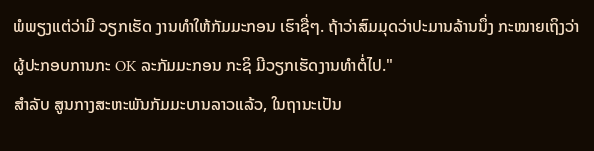ພໍພຽງແຕ່ວ່າມີ ວຽກເຮັດ ງານທຳໃຫ້ກັມມະກອນ ເຮົາຊື່ໆ. ຖ້າວ່າສົມມຸດວ່າປະມານລ້ານນຶ່ງ ກະໝາຍເຖິງວ່າ ຜູ້ປະກອບການກະ OK ລະກັມມະກອນ ກະຊິ ມີວຽກເຮັດງານທຳຕໍ່ໄປ."
ສຳລັບ ສູນກາງສະຫະພັນກັມມະບານລາວແລ້ວ, ໃນຖານະເປັນ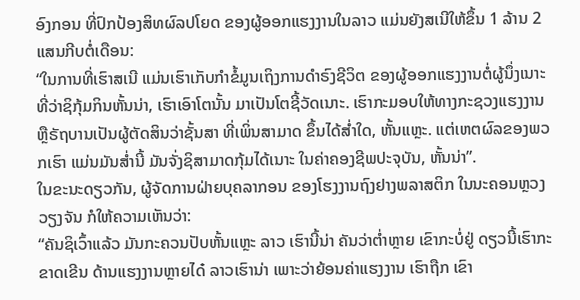ອົງກອນ ທີ່ປົກປ້ອງສິທຜົລປໂຍດ ຂອງຜູ້ອອກແຮງງານໃນລາວ ແມ່ນຍັງສເນີໃຫ້ຂຶ້ນ 1 ລ້ານ 2 ແສນກີບຕໍ່ເດືອນ:
“ໃນການທີ່ເຮົາສເນີ ແມ່ນເຮົາເກັບກຳຂໍ້ມູນເຖິງການດຳຣົງຊີວິຕ ຂອງຜູ້ອອກແຮງງານຕໍ່ຜູ້ນຶ່ງເນາະ ທີ່ວ່າຊິກຸ້ມກິນຫັ້ນນ່າ, ເຮົາເອົາໂຕນັ້ນ ມາເປັນໂຕຊີ້ວັດເນາະ. ເຮົາກະມອບໃຫ້ທາງກະຊວງແຮງງານ ຫຼືຣັຖບານເປັນຜູ້ຕັດສິນວ່າຊັ້ນສາ ທີ່ເພິ່ນສາມາດ ຂຶ້ນໄດ້ສ່ຳໃດ, ຫັ້ນແຫຼະ. ແຕ່ເຫຕຜົລຂອງພວກເຮົາ ແມ່ນມັນສ່ຳນີ້ ມັນຈັ່ງຊິສາມາດກຸ້ມໄດ້ເນາະ ໃນຄ່າຄອງຊີພປະຈຸບັນ, ຫັ້ນນ່າ”.
ໃນຂະນະດຽວກັນ, ຜູ້ຈັດການຝ່າຍບຸຄລາກອນ ຂອງໂຮງງານຖົງຢາງພລາສຕິກ ໃນນະຄອນຫຼວງວຽງຈັນ ກໍໃຫ້ຄວາມເຫັນວ່າ:
“ຄັນຊິເວົ້າແລ້ວ ມັນກະຄວນປັບຫັ້ນແຫຼະ ລາວ ເຮົານີ້ນ່າ ຄັນວ່າຕ່ຳຫຼາຍ ເຂົາກະບໍ່ຢູ່ ດຽວນີ້ເຮົາກະຂາດເຂີນ ດ້ານແຮງງານຫຼາຍໄດ໋ ລາວເຮົານ່າ ເພາະວ່າຍ້ອນຄ່າແຮງງານ ເຮົາຖືກ ເຂົາ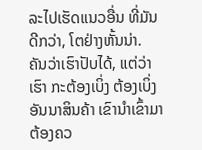ລະໄປເຮັດແນວອື່ນ ທີ່ມັນດີກວ່າ, ໂຕຢ່າງຫັ້ນນ່າ. ຄັນວ່າເຮົາປັບໄດ້, ແຕ່ວ່າເຮົາ ກະຕ້ອງເບິ່ງ ຕ້ອງເບິ່ງອັນນາສິນຄ້າ ເຂົານຳເຂົ້າມາ ຕ້ອງຄວ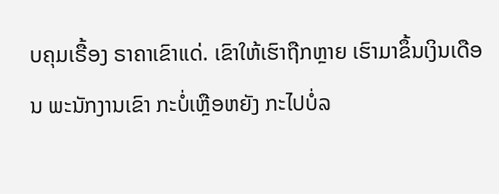ບຄຸມເຣື້ອງ ຣາຄາເຂົາແດ່. ເຂົາໃຫ້ເຮົາຖືກຫຼາຍ ເຮົາມາຂຶ້ນເງິນເດືອນ ພະນັກງານເຂົາ ກະບໍ່ເຫຼືອຫຍັງ ກະໄປບໍ່ລ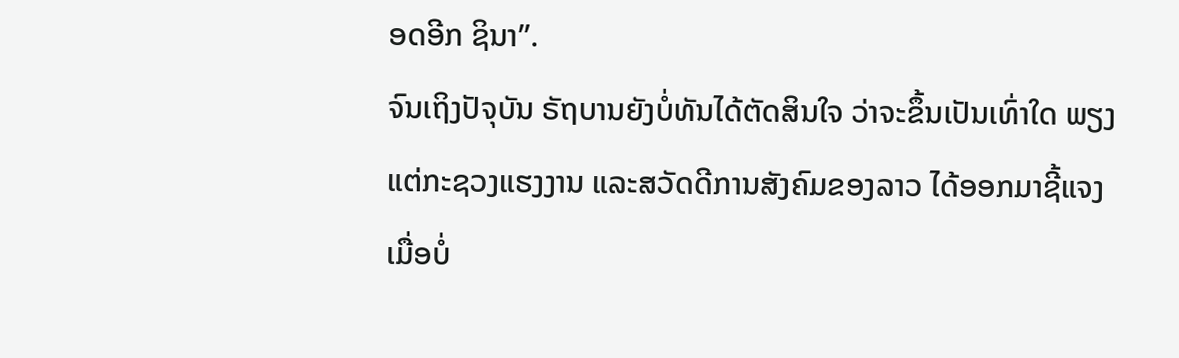ອດອີກ ຊິນາ”.
ຈົນເຖິງປັຈຸບັນ ຣັຖບານຍັງບໍ່ທັນໄດ້ຕັດສິນໃຈ ວ່າຈະຂຶ້ນເປັນເທົ່າໃດ ພຽງແຕ່ກະຊວງແຮງງານ ແລະສວັດດີການສັງຄົມຂອງລາວ ໄດ້ອອກມາຊີ້ແຈງ ເມື່ອບໍ່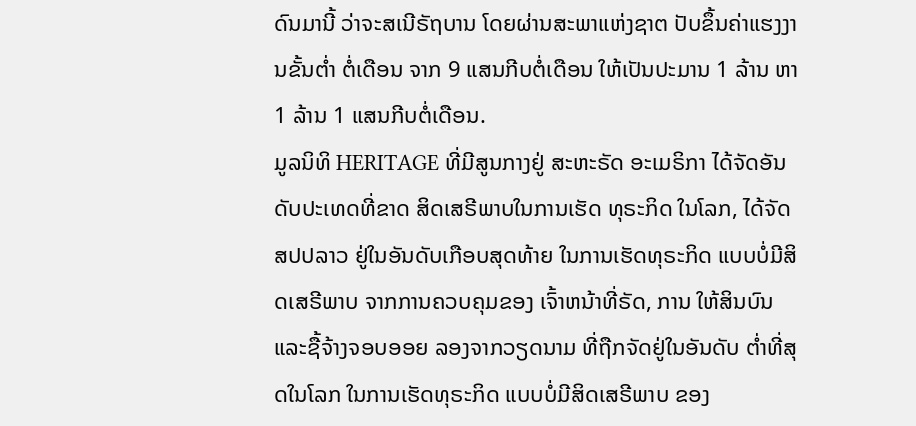ດົນມານີ້ ວ່າຈະສເນີຣັຖບານ ໂດຍຜ່ານສະພາແຫ່ງຊາຕ ປັບຂຶ້ນຄ່າແຮງງານຂັ້ນຕ່ຳ ຕໍ່ເດືອນ ຈາກ 9 ແສນກີບຕໍ່ເດືອນ ໃຫ້ເປັນປະມານ 1 ລ້ານ ຫາ 1 ລ້ານ 1 ແສນກີບຕໍ່ເດືອນ.
ມູລນິທິ HERITAGE ທີ່ມີສູນກາງຢູ່ ສະຫະຣັດ ອະເມຣິກາ ໄດ້ຈັດອັນດັບປະເທດທີ່ຂາດ ສິດເສຣີພາບໃນການເຮັດ ທຸຣະກິດ ໃນໂລກ, ໄດ້ຈັດ ສປປລາວ ຢູ່ໃນອັນດັບເກືອບສຸດທ້າຍ ໃນການເຮັດທຸຣະກິດ ແບບບໍ່ມີສິດເສຣີພາບ ຈາກການຄວບຄຸມຂອງ ເຈົ້າຫນ້າທີ່ຣັດ, ການ ໃຫ້ສິນບົນແລະຊື້ຈ້າງຈອບອອຍ ລອງຈາກວຽດນາມ ທີ່ຖືກຈັດຢູ່ໃນອັນດັບ ຕ່ຳທີ່ສຸດໃນໂລກ ໃນການເຮັດທຸຣະກິດ ແບບບໍ່ມີສິດເສຣີພາບ ຂອງ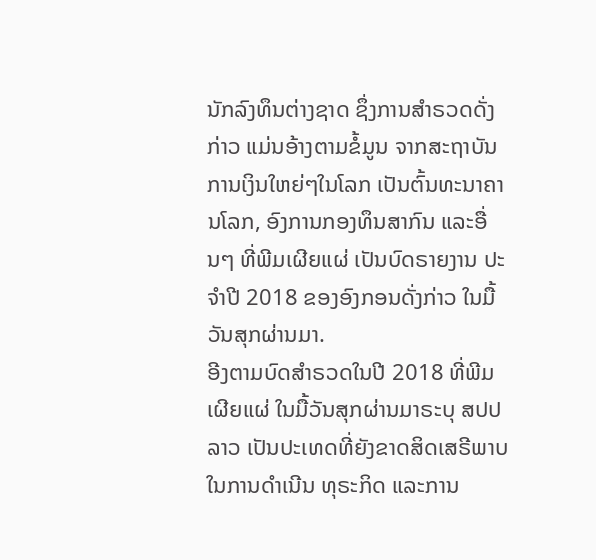ນັກລົງທຶນຕ່າງຊາດ ຊຶ່ງການສຳຣວດດັ່ງກ່າວ ແມ່ນອ້າງຕາມຂໍ້ມູນ ຈາກສະຖາບັນ ການເງິນໃຫຍ່ໆໃນໂລກ ເປັນຕົ້ນທະນາຄານໂລກ, ອົງການກອງທຶນສາກົນ ແລະອື່ນໆ ທີ່ພີມເຜີຍແຜ່ ເປັນບົດຣາຍງານ ປະຈຳປີ 2018 ຂອງອົງກອນດັ່ງກ່າວ ໃນມື້ວັນສຸກຜ່ານມາ.
ອີງຕາມບົດສຳຣວດໃນປີ 2018 ທີ່ພີມເຜີຍແຜ່ ໃນມື້ວັນສຸກຜ່ານມາຣະບຸ ສປປລາວ ເປັນປະເທດທີ່ຍັງຂາດສິດເສຣີພາບ ໃນການດຳເນີນ ທຸຣະກິດ ແລະການ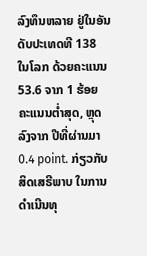ລົງທຶນຫລາຍ ຢູ່ໃນອັນດັບປະເທດທີ 138 ໃນໂລກ ດ້ວຍຄະແນນ 53.6 ຈາກ 1 ຮ້ອຍ ຄະແນນຕ່ຳສຸດ, ຫຼຸດລົງຈາກ ປີທີ່ຜ່ານມາ 0.4 point. ກ່ຽວກັບ ສິດເສຣີພາບ ໃນການດຳເນີນທຸ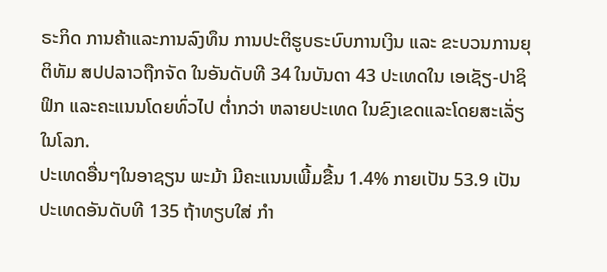ຣະກິດ ການຄ້າແລະການລົງທຶນ ການປະຕິຮູບຣະບົບການເງິນ ແລະ ຂະບວນການຍຸຕິທັມ ສປປລາວຖືກຈັດ ໃນອັນດັບທີ 34 ໃນບັນດາ 43 ປະເທດໃນ ເອເຊັຽ-ປາຊິຟິກ ແລະຄະແນນໂດຍທົ່ວໄປ ຕ່ຳກວ່າ ຫລາຍປະເທດ ໃນຂົງເຂດແລະໂດຍສະເລັ່ຽໃນໂລກ.
ປະເທດອື່ນໆໃນອາຊຽນ ພະມ້າ ມີຄະແນນເພີ້ມຂື້ນ 1.4% ກາຍເປັນ 53.9 ເປັນປະເທດອັນດັບທີ 135 ຖ້າທຽບໃສ່ ກຳ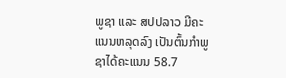ພູຊາ ແລະ ສປປລາວ ມີຄະແນນຫລຸດລົງ ເປັນຕົ້ນກຳພູຊາໄດ້ຄະແນນ 58.7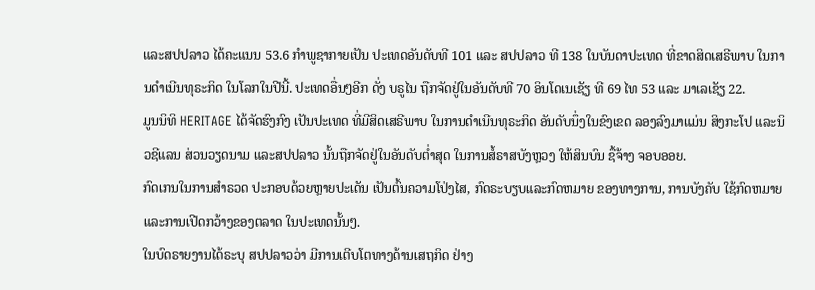ແລະສປປລາວ ໄດ້ຄະແນນ 53.6 ກຳພູຊາກາຍເປັນ ປະເທດອັນດັບທີ 101 ແລະ ສປປລາວ ທີ 138 ໃນບັນດາປະເທດ ທີ່ຂາດສິດເສຣີພາບ ໃນການດຳເນີນທຸຣະກິດ ໃນໂລກໃນປີນີ້. ປະເທດອື່ນໆອີກ ດັ່ງ ບຣູໄນ ຖືກຈັດຢູ່ໃນອັນດັບທີ 70 ອິນໂດເນເຊັຽ ທີ 69 ໄທ 53 ແລະ ມາເລເຊັຽ 22.
ມູນນິທິ HERITAGE ໄດ້ຈັດຮົງກົງ ເປັນປະເທດ ທີ່ມີສິດເສຣີພາບ ໃນການດຳເນີນທຸຣະກິດ ອັນດັບນຶ່ງໃນຂົງເຂດ ລອງລົງມາແມ່ນ ສິງກະໂປ ແລະນິວຊີແລນ ສ່ວນວຽດນາມ ແລະສປປລາວ ນັ້ນຖືກຈັດຢູ່ໃນອັນດັບຕ່ຳສຸດ ໃນການສໍ້ຣາສບັງຫຼວງ ໃຫ້ສິນບົນ ຊື້ຈ້າງ ຈອບອອຍ.
ກົດເກນໃນການສຳຣວດ ປະກອບດ້ວຍຫຼາຍປະເດັນ ເປັນຕົ້ນຄວາມໂປ່ງໄສ, ກົດຣະບຽບແລະກົດຫມາຍ ຂອງທາງການ, ການບັງຄັບ ໃຊ້ກົດຫມາຍ ແລະການເປີດກວ້າງຂອງຕລາດ ໃນປະເທດນັ້ນໆ.
ໃນບົດຣາຍງານໄດ້ຣະບຸ ສປປລາວວ່າ ມີການເຕີບໂຕທາງດ້ານເສຖກິດ ຢ່າງ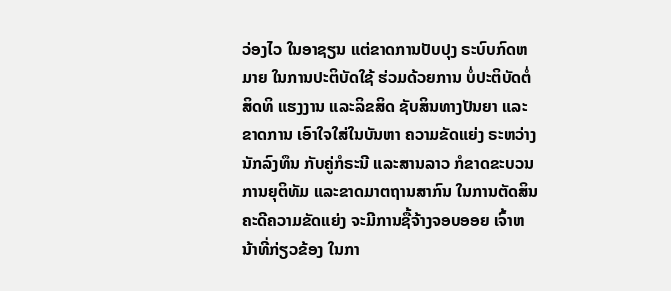ວ່ອງໄວ ໃນອາຊຽນ ແຕ່ຂາດການປັບປຸງ ຣະບົບກົດຫມາຍ ໃນການປະຕິບັດໃຊ້ ຮ່ວມດ້ວຍການ ບໍ່ປະຕິບັດຕໍ່ສິດທິ ແຮງງານ ແລະລິຂສິດ ຊັບສິນທາງປັນຍາ ແລະຂາດການ ເອົາໃຈໃສ່ໃນບັນຫາ ຄວາມຂັດແຍ່ງ ຣະຫວ່າງນັກລົງທຶນ ກັບຄູ່ກໍຣະນີ ແລະສານລາວ ກໍຂາດຂະບວນການຍຸຕິທັມ ແລະຂາດມາຕຖານສາກົນ ໃນການຕັດສິນ ຄະດີຄວາມຂັດແຍ່ງ ຈະມີການຊື້ຈ້າງຈອບອອຍ ເຈົ້າຫນ້າທີ່ກ່ຽວຂ້ອງ ໃນກາ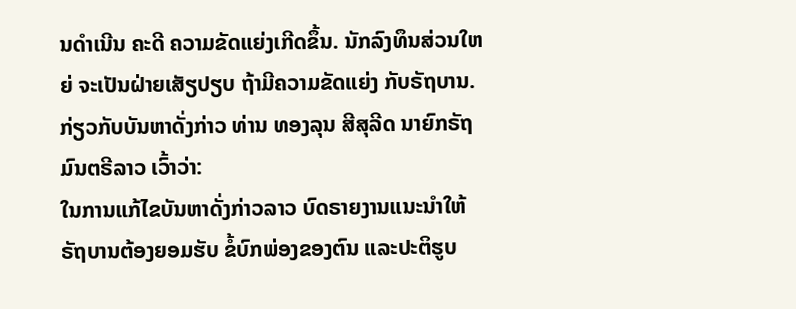ນດຳເນີນ ຄະດີ ຄວາມຂັດແຍ່ງເກີດຂຶ້ນ. ນັກລົງທຶນສ່ວນໃຫຍ່ ຈະເປັນຝ່າຍເສັຽປຽບ ຖ້າມີຄວາມຂັດແຍ່ງ ກັບຣັຖບານ. ກ່ຽວກັບບັນຫາດັ່ງກ່າວ ທ່ານ ທອງລຸນ ສີສຸລີດ ນາຍົກຣັຖມົນຕຣີລາວ ເວົ້າວ່າ:
ໃນການແກ້ໄຂບັນຫາດັ່ງກ່າວລາວ ບົດຣາຍງານແນະນຳໃຫ້ ຣັຖບານຕ້ອງຍອມຮັບ ຂໍ້ບົກພ່ອງຂອງຕົນ ແລະປະຕິຮູບ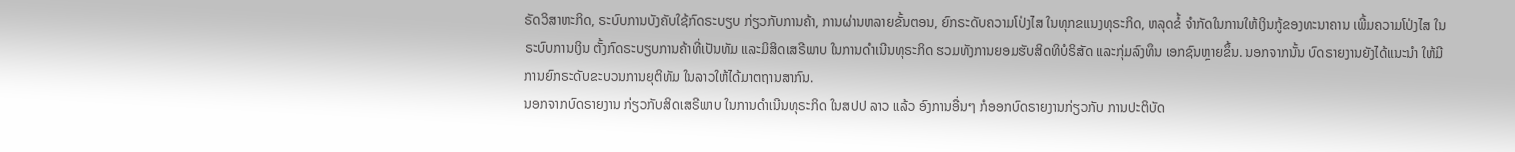ຣັດວິສາຫະກິດ, ຣະບົບການບັງຄັບໃຊ້ກົດຣະບຽບ ກ່ຽວກັບການຄ້າ, ການຜ່ານຫລາຍຂັ້ນຕອນ, ຍົກຣະດັບຄວາມໂປ່ງໄສ ໃນທຸກຂແນງທຸຣະກິດ, ຫລຸດຂໍ້ ຈຳກັດໃນການໃຫ້ເງິນກູ້ຂອງທະນາຄານ ເພີ້ມຄວາມໂປ່ງໄສ ໃນຣະບົບການເງິນ ຕັ້ງກົດຣະບຽບການຄ້າທີ່ເປັນທັມ ແລະມິສິດເສຣີພາບ ໃນການດຳເນີນທຸຣະກິດ ຮວມທັງການຍອມຮັບສິດທິບໍຣິສັດ ແລະກຸ່ມລົງທຶນ ເອກຊົນຫຼາຍຂຶ້ນ. ນອກຈາກນັ້ນ ບົດຣາຍງານຍັງໄດ້ແນະນຳ ໃຫ້ມີການຍົກຣະດັບຂະບວນການຍຸຕິທັມ ໃນລາວໃຫ້ໄດ້ມາຕຖານສາກົນ.
ນອກຈາກບົດຣາຍງານ ກ່ຽວກັບສິດເສຣີພາບ ໃນການດຳເນີນທຸຣະກິດ ໃນສປປ ລາວ ແລ້ວ ອົງການອື່ນໆ ກໍອອກບົດຣາຍງານກ່ຽວກັບ ການປະຕິບັດ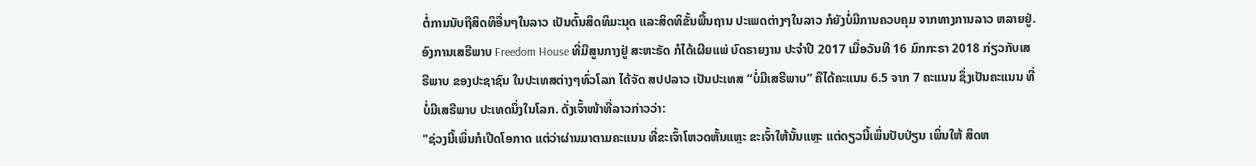ຕໍ່ການນັບຖືສິດທິອື່ນໆໃນລາວ ເປັນຕົ້ນສິດທິມະນຸດ ແລະສິດທິຂັ້ນພື້ນຖານ ປະເພດຕ່າງໆໃນລາວ ກໍຍັງບໍ່ມີການຄວບຄຸມ ຈາກທາງການລາວ ຫລາຍຢູ່.
ອົງການເສຣີພາບ Freedom House ທີ່ມີສູນກາງຢູ່ ສະຫະຣັດ ກໍໄດ້ເຜີຍແພ່ ບົດຣາຍງານ ປະຈໍາປີ 2017 ເມື່ອວັນທີ 16 ມົກກະຣາ 2018 ກ່ຽວກັບເສຣີພາບ ຂອງປະຊາຊົນ ໃນປະເທສຕ່າງໆທົ່ວໂລກ ໄດ້ຈັດ ສປປລາວ ເປັນປະເທສ “ບໍ່ມີເສຣີພາບ” ຄືໄດ້ຄະແນນ 6.5 ຈາກ 7 ຄະແນນ ຊຶ່ງເປັນຄະແນນ ທີ່ບໍ່ມີເສຣີພາບ ປະເທດນຶ່ງໃນໂລກ. ດັ່ງເຈົ້າໜ້າທີ່ລາວກ່າວວ່າ:
"ຊ່ວງນີ້ເພິ່ນກໍເປີດໂອກາດ ແຕ່ວ່າຜ່ານມາຕາມຄະແນນ ທີ່ຂະເຈົ້າໂຫວດຫັ້ນແຫຼະ ຂະເຈົ້າໃຫ້ນັ້ນແຫຼະ ແຕ່ດຽວນີ້ເພິ່ນປັບປ່ຽນ ເພິ່ນໃຫ້ ສິດຫ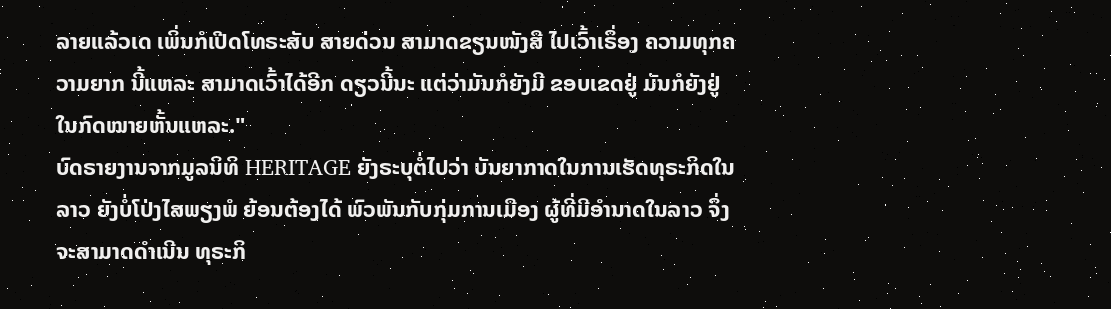ລາຍແລ້ວເດ ເພິ່ນກໍເປີດໂທຣະສັບ ສາຍດ່ວນ ສາມາດຂຽນໜັງສື ໄປເວົ້າເຣຶ່ອງ ຄວາມທຸກຄວາມຍາກ ນີ້ແຫລະ ສາມາດເວົ້າໄດ້ອີກ ດຽວນີ້ນະ ແຕ່ວ່າມັນກໍຍັງມີ ຂອບເຂດຢູ່ ມັນກໍຍັງຢູ່ໃນກົດໝາຍຫັ້ນແຫລະ."
ບົດຣາຍງານຈາກມູລນິທິ HERITAGE ຍັງຣະບຸຕໍ່ໄປວ່າ ບັນຍາກາດໃນການເຮັດທຸຣະກິດໃນລາວ ຍັງບໍ່ໂປ່ງໄສພຽງພໍ ຍ້ອນຕ້ອງໄດ້ ພົວພັນກັບກຸ່ມການເມືອງ ຜູ້ທີ່ມີອຳນາດໃນລາວ ຈຶ່ງຈະສາມາດດຳເນີນ ທຸຣະກິ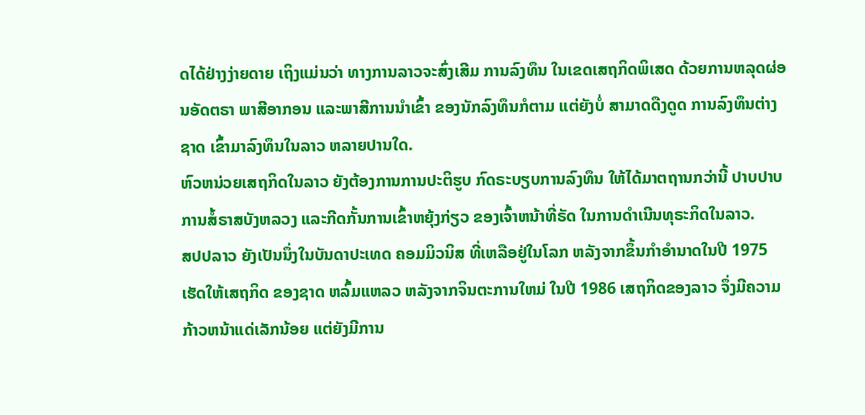ດໄດ້ຢ່າງງ່າຍດາຍ ເຖິງແມ່ນວ່າ ທາງການລາວຈະສົ່ງເສີມ ການລົງທຶນ ໃນເຂດເສຖກິດພິເສດ ດ້ວຍການຫລຸດຜ່ອນອັດຕຣາ ພາສີອາກອນ ແລະພາສີການນຳເຂົ້າ ຂອງນັກລົງທຶນກໍຕາມ ແຕ່ຍັງບໍ່ ສາມາດດືງດູດ ການລົງທຶນຕ່າງຊາດ ເຂົ້າມາລົງທຶນໃນລາວ ຫລາຍປານໃດ.
ຫົວຫນ່ວຍເສຖກິດໃນລາວ ຍັງຕ້ອງການການປະຕິຮູບ ກົດຣະບຽບການລົງທຶນ ໃຫ້ໄດ້ມາຕຖານກວ່ານີ້ ປາບປາບການສໍ້ຣາສບັງຫລວງ ແລະກີດກັ້ນການເຂົ້າຫຍຸ້ງກ່ຽວ ຂອງເຈົ້າຫນ້າທີ່ຣັດ ໃນການດຳເນີນທຸຣະກິດໃນລາວ.
ສປປລາວ ຍັງເປັນນຶ່ງໃນບັນດາປະເທດ ຄອມມິວນິສ ທີ່ເຫລືອຢູ່ໃນໂລກ ຫລັງຈາກຂຶ້ນກຳອຳນາດໃນປີ 1975 ເຮັດໃຫ້ເສຖກິດ ຂອງຊາດ ຫລົ້ມແຫລວ ຫລັງຈາກຈິນຕະການໃຫມ່ ໃນປີ 1986 ເສຖກິດຂອງລາວ ຈຶ່ງມີຄວາມກ້າວຫນ້າແດ່ເລັກນ້ອຍ ແຕ່ຍັງມີການ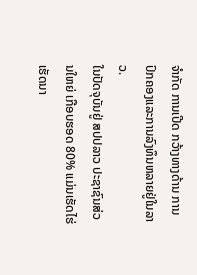ຈຳກັດ ການເປີດ ກວ້າງທາງດ້ານ ການປົກຄອງແລະການລົງທຶນຫລາຍຢູ່ໃນລາວ.
ໃນປັດຈຸບັນຢູ່ ສປປລາວ ປະຊາຊົນສ່ວນໃຫຍ່ ເກືອບຮອດ 80% ແມ່ນເຮັດໄຮ່ເຮັດນາ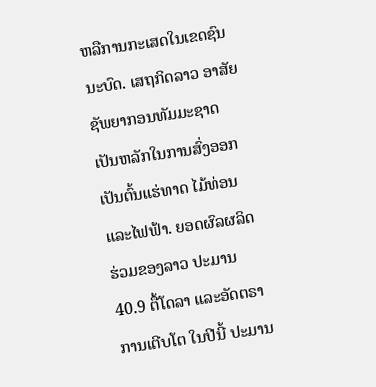ຫລືການກະເສດໃນເຂດຊົນນະບົດ. ເສຖກິດລາວ ອາສັຍ ຊັພຍາກອນທັມມະຊາດ ເປັນຫລັກໃນການສົ່ງອອກ ເປັນຕົ້ນແຮ່ທາດ ໄມ້ທ່ອນແລະໄຟຟ້າ. ຍອດຜົລຜລິດ ຮ່ວມຂອງລາວ ປະມານ 40.9 ຕື້ໂດລາ ແລະອັດຕຣາການເຕີບໂຕ ໃນປີນີ້ ປະມານ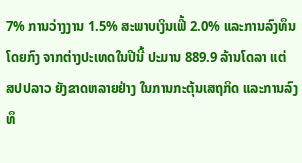7% ການວ່າງງານ 1.5% ສະພາບເງິນເຟີ້ 2.0% ແລະການລົງທຶນ ໂດຍກົງ ຈາກຕ່າງປະເທດໃນປີນີ້ ປະມານ 889.9 ລ້ານໂດລາ ແຕ່ ສປປລາວ ຍັງຂາດຫລາຍຢ່າງ ໃນການກະຕຸ້ນເສຖກິດ ແລະການລົງທຶ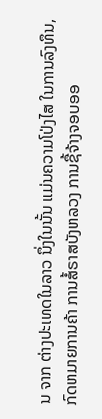ນ ຈາກ ຕ່າງປະເທດໃນລາວ ນຶ່ງໃນນັ້ນ ແມ່ນຄວາມໂປ່ງໄສ ໃນການລົງທຶນ, ກົດຫມາຍການຄ້າ ການສໍ້ຣາສບັງຫລວງ ການຊື້ຈ້າງຈອບອອ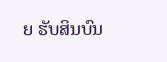ຍ ຮັບສິນບົນ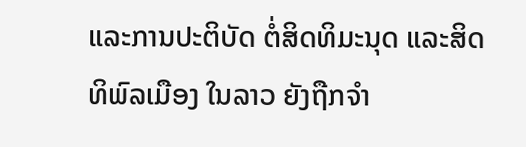ແລະການປະຕິບັດ ຕໍ່ສິດທິມະນຸດ ແລະສິດທິພົລເມືອງ ໃນລາວ ຍັງຖືກຈຳ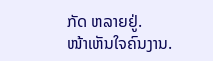ກັດ ຫລາຍຢູ່.
ໜ້າເຫັນໃຈຄົນງານ.